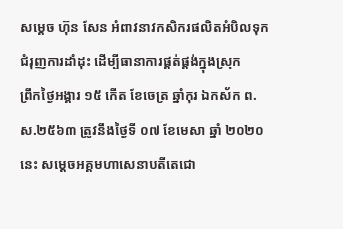សម្តេច ហ៊ុន សែន អំពាវនាវកសិករផលិតអំបិលទុក ជំរុញការដាំដុះ ដើម្បីធានាការផ្គត់ផ្គង់ក្នុងស្រុក
ព្រឹកថ្ងៃអង្គារ ១៥ កើត ខែចេត្រ ឆ្នាំកុរ ឯកស័ក ព.ស.២៥៦៣ ត្រូវនឹងថ្ងៃទី ០៧ ខែមេសា ឆ្នាំ ២០២០ នេះ សម្តេចអគ្គមហាសេនាបតីតេជោ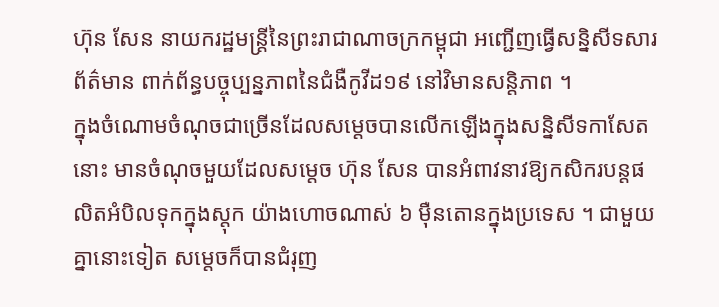ហ៊ុន សែន នាយករដ្ឋមន្ត្រីនៃព្រះរាជាណាចក្រកម្ពុជា អញ្ជើញធ្វើសន្និសីទសារព័ត៌មាន ពាក់ព័ន្ធបច្ចុប្បន្នភាពនៃជំងឺកូវីដ១៩ នៅវិមានសន្តិភាព ។
ក្នុងចំណោមចំណុចជាច្រើនដែលសម្តេចបានលើកឡើងក្នុងសន្និសីទកាសែតនោះ មានចំណុចមួយដែលសម្តេច ហ៊ុន សែន បានអំពាវនាវឱ្យកសិករបន្តផលិតអំបិលទុកក្នុងស្តុក យ៉ាងហោចណាស់ ៦ ម៉ឺនតោនក្នុងប្រទេស ។ ជាមួយគ្នានោះទៀត សម្តេចក៏បានជំរុញ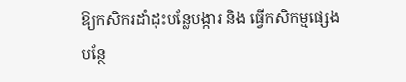ឱ្យកសិករដាំដុះបន្លែបង្ការ និង ធ្វើកសិកម្មផ្សេងបន្ថែ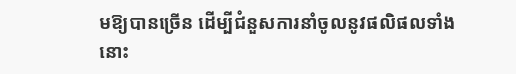មឱ្យបានច្រើន ដើម្បីជំនួសការនាំចូលនូវផលិផលទាំងនោះ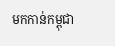មកកាន់កម្ពុជា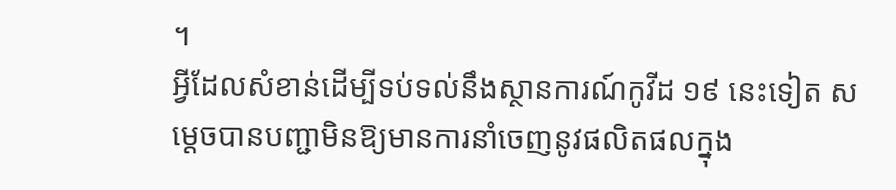។
អ្វីដែលសំខាន់ដើម្បីទប់ទល់នឹងស្ថានការណ៍កូវីដ ១៩ នេះទៀត សម្តេចបានបញ្ជាមិនឱ្យមានការនាំចេញនូវផលិតផលក្នុង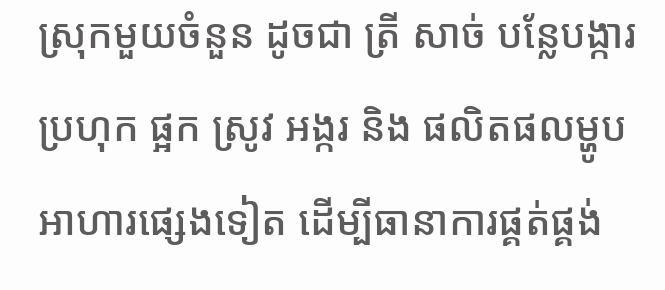ស្រុកមួយចំនួន ដូចជា ត្រី សាច់ បន្លែបង្ការ ប្រហុក ផ្អក ស្រូវ អង្ករ និង ផលិតផលម្ហូបអាហារផ្សេងទៀត ដើម្បីធានាការផ្គត់ផ្គង់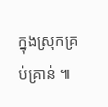ក្នុងស្រុកគ្រប់គ្រាន់ ៕